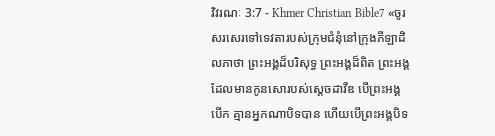វិវរណៈ 3:7 - Khmer Christian Bible7 «ចូរសរសេរទៅទេវតារបស់ក្រុមជំនុំនៅក្រុងភីឡាដិលភាថា ព្រះអង្គដ៏បរិសុទ្ធ ព្រះអង្គដ៏ពិត ព្រះអង្គដែលមានកូនសោរបស់ស្ដេចដាវីឌ បើព្រះអង្គបើក គ្មានអ្នកណាបិទបាន ហើយបើព្រះអង្គបិទ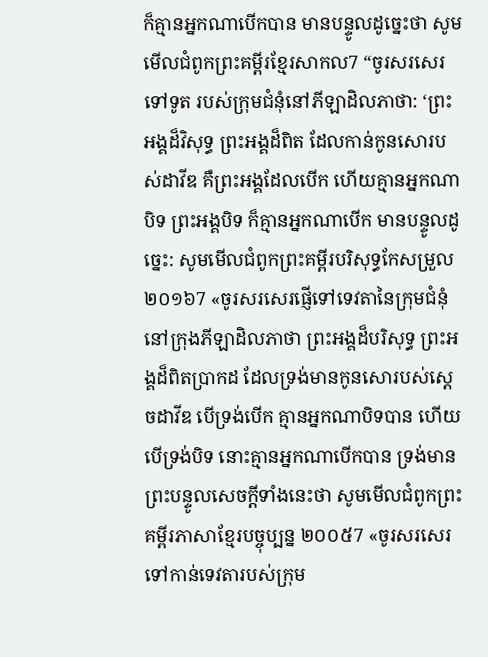ក៏គ្មានអ្នកណាបើកបាន មានបន្ទូលដូច្នេះថា សូមមើលជំពូកព្រះគម្ពីរខ្មែរសាកល7 “ចូរសរសេរទៅទូត របស់ក្រុមជំនុំនៅភីឡាដិលភាថា: ‘ព្រះអង្គដ៏វិសុទ្ធ ព្រះអង្គដ៏ពិត ដែលកាន់កូនសោរបស់ដាវីឌ គឺព្រះអង្គដែលបើក ហើយគ្មានអ្នកណាបិទ ព្រះអង្គបិទ ក៏គ្មានអ្នកណាបើក មានបន្ទូលដូច្នេះ: សូមមើលជំពូកព្រះគម្ពីរបរិសុទ្ធកែសម្រួល ២០១៦7 «ចូរសរសេរផ្ញើទៅទេវតានៃក្រុមជំនុំនៅក្រុងភីឡាដិលភាថា ព្រះអង្គដ៏បរិសុទ្ធ ព្រះអង្គដ៏ពិតប្រាកដ ដែលទ្រង់មានកូនសោរបស់ស្តេចដាវីឌ បើទ្រង់បើក គ្មានអ្នកណាបិទបាន ហើយបើទ្រង់បិទ នោះគ្មានអ្នកណាបើកបាន ទ្រង់មានព្រះបន្ទូលសេចក្ដីទាំងនេះថា សូមមើលជំពូកព្រះគម្ពីរភាសាខ្មែរបច្ចុប្បន្ន ២០០៥7 «ចូរសរសេរទៅកាន់ទេវតារបស់ក្រុម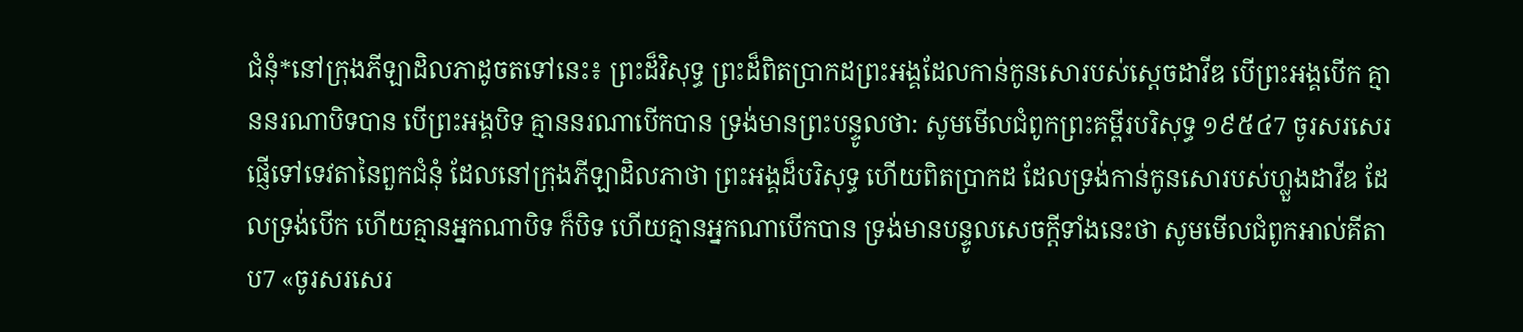ជំនុំ*នៅក្រុងភីឡាដិលភាដូចតទៅនេះ៖ ព្រះដ៏វិសុទ្ធ ព្រះដ៏ពិតប្រាកដព្រះអង្គដែលកាន់កូនសោរបស់ស្ដេចដាវីឌ បើព្រះអង្គបើក គ្មាននរណាបិទបាន បើព្រះអង្គបិទ គ្មាននរណាបើកបាន ទ្រង់មានព្រះបន្ទូលថា: សូមមើលជំពូកព្រះគម្ពីរបរិសុទ្ធ ១៩៥៤7 ចូរសរសេរផ្ញើទៅទេវតានៃពួកជំនុំ ដែលនៅក្រុងភីឡាដិលភាថា ព្រះអង្គដ៏បរិសុទ្ធ ហើយពិតប្រាកដ ដែលទ្រង់កាន់កូនសោរបស់ហ្លួងដាវីឌ ដែលទ្រង់បើក ហើយគ្មានអ្នកណាបិទ ក៏បិទ ហើយគ្មានអ្នកណាបើកបាន ទ្រង់មានបន្ទូលសេចក្ដីទាំងនេះថា សូមមើលជំពូកអាល់គីតាប7 «ចូរសរសេរ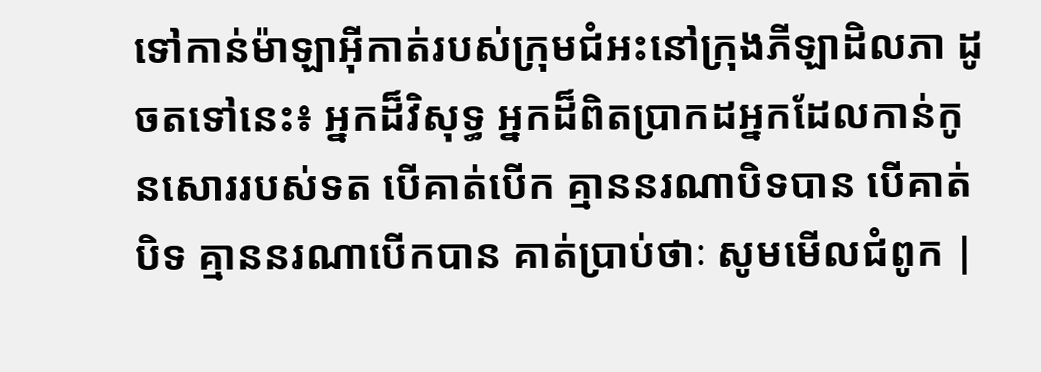ទៅកាន់ម៉ាឡាអ៊ីកាត់របស់ក្រុមជំអះនៅក្រុងភីឡាដិលភា ដូចតទៅនេះ៖ អ្នកដ៏វិសុទ្ធ អ្នកដ៏ពិតប្រាកដអ្នកដែលកាន់កូនសោររបស់ទត បើគាត់បើក គ្មាននរណាបិទបាន បើគាត់បិទ គ្មាននរណាបើកបាន គាត់ប្រាប់ថាៈ សូមមើលជំពូក |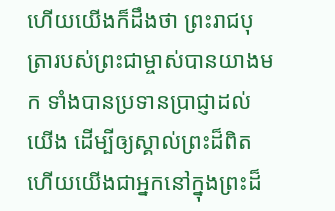ហើយយើងក៏ដឹងថា ព្រះរាជបុត្រារបស់ព្រះជាម្ចាស់បានយាងមក ទាំងបានប្រទានប្រាជ្ញាដល់យើង ដើម្បីឲ្យស្គាល់ព្រះដ៏ពិត ហើយយើងជាអ្នកនៅក្នុងព្រះដ៏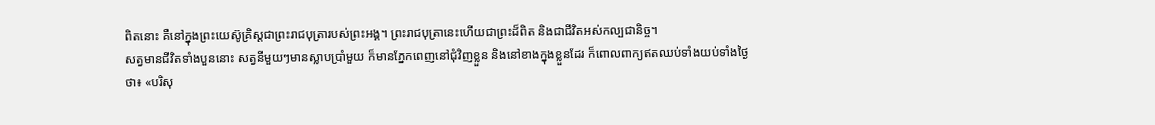ពិតនោះ គឺនៅក្នុងព្រះយេស៊ូគ្រិស្ដជាព្រះរាជបុត្រារបស់ព្រះអង្គ។ ព្រះរាជបុត្រានេះហើយជាព្រះដ៏ពិត និងជាជីវិតអស់កល្បជានិច្ច។
សត្វមានជីវិតទាំងបួននោះ សត្វនីមួយៗមានស្លាបប្រាំមួយ ក៏មានភ្នែកពេញនៅជុំវិញខ្លួន និងនៅខាងក្នុងខ្លួនដែរ ក៏ពោលពាក្យឥតឈប់ទាំងយប់ទាំងថ្ងៃថា៖ «បរិសុ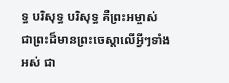ទ្ធ បរិសុទ្ធ បរិសុទ្ធ គឺព្រះអម្ចាស់ ជាព្រះដ៏មានព្រះចេស្ដាលើអ្វីៗទាំងអស់ ជា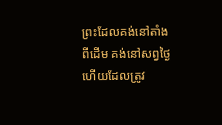ព្រះដែលគង់នៅតាំងពីដើម គង់នៅសព្វថ្ងៃ ហើយដែលត្រូវ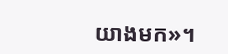យាងមក»។